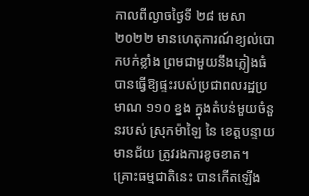កាលពីល្ងាចថ្ងៃទី ២៨ មេសា ២០២២ មានហេតុការណ៍ខ្យល់បោកបក់ខ្លាំង ព្រមជាមួយនឹងភ្លៀងធំ បានធ្វើឱ្យផ្ទះរបស់ប្រជាពលរដ្ឋប្រមាណ ១១០ ខ្នង ក្នុងតំបន់មួយចំនួនរបស់ ស្រុកម៉ាឡៃ នៃ ខេត្តបន្ទាយមានជ័យ ត្រូវរងការខូចខាត។
គ្រោះធម្មជាតិនេះ បានកើតឡើង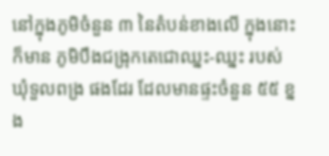នៅក្នុងភូមិចំនួន ៣ នៃតំបន់ខាងលើ ក្នុងនោះក៏មាន ភូមិបឹងជង្រុកតេជោឈ្នះ-ឈ្នះ របស់ ឃុំទួលពង្រ ផងដែរ ដែលមានផ្ទះចំនួន ៥៥ ខ្នង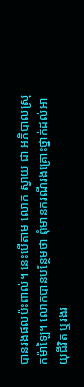បានរងផលប៉ះពាល់។ នេះបើតាម លោក ស្វាយ ជា អភិបាលស្រុកម៉ាឡៃ។ លោកបានបន្ថែមថា ពុំមានករណីរងគ្រោះថ្នាក់ដល់អាយុជីវិត ឬរងរ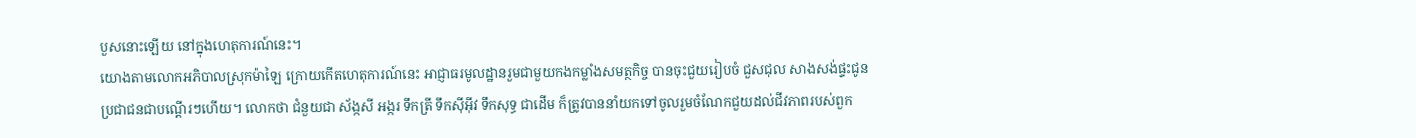បួសនោះឡើយ នៅក្នុងហេតុការណ៍នេះ។
យោងតាមលោកអភិបាលស្រុកម៉ាឡៃ ក្រោយកើតហេតុការណ៍នេះ អាជ្ញាធរមូលដ្ឋានរួមជាមួយកងកម្លាំងសមត្ថកិច្ច បានចុះជួយរៀបចំ ជួសជុល សាងសង់ផ្ទះជូនប្រជាជនជាបណ្ដើរៗហើយ។ លោកថា ជំនួយជា ស័ង្កសី អង្ករ ទឹកត្រី ទឹកស៊ីអ៊ីវ ទឹកសុទ្ធ ជាដើម ក៏ត្រូវបាននាំយកទៅចូលរួមចំណែកជួយដល់ជីវភាពរបស់ពួក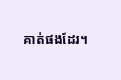គាត់ផងដែរ។